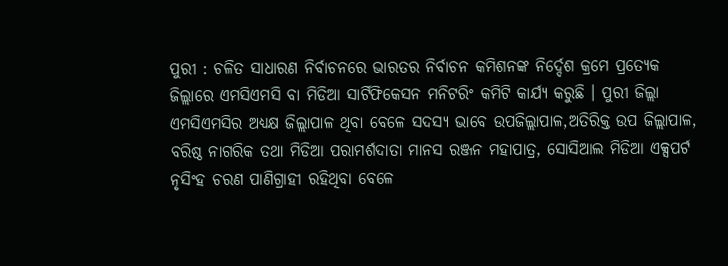ପୁରୀ : ଚଳିତ ସାଧାରଣ ନିର୍ବାଚନରେ ଭାରତର ନିର୍ବାଚନ କମିଶନଙ୍କ ନିର୍ଦ୍ଦେଶ କ୍ରମେ ପ୍ରତ୍ୟେକ ଜିଲ୍ଲାରେ ଏମସିଏମସି ବା ମିଡିଆ ସାର୍ଟିଫିକେସନ ମନିଟରିଂ କମିଟି କାର୍ଯ୍ୟ କରୁଛି । ପୁରୀ ଜିଲ୍ଲା ଏମସିଏମସିର ଅଧ୍ୟକ୍ଷ ଜିଲ୍ଲାପାଳ ଥିବା ବେଳେ ସଦସ୍ୟ ଭାବେ ଉପଜିଲ୍ଲାପାଳ,ଅତିରିକ୍ତ ଉପ ଜିଲ୍ଲାପାଳ, ବରିଷ୍ଠ ନାଗରିକ ତଥା ମିଡିଆ ପରାମର୍ଶଦାତା ମାନସ ରଞ୍ଜନ ମହାପାତ୍ର, ସୋସିଆଲ ମିଡିଆ ଏକ୍ସପର୍ଟ ନୃସିଂହ ଚରଣ ପାଣିଗ୍ରାହୀ ରହିଥିବା ବେଳେ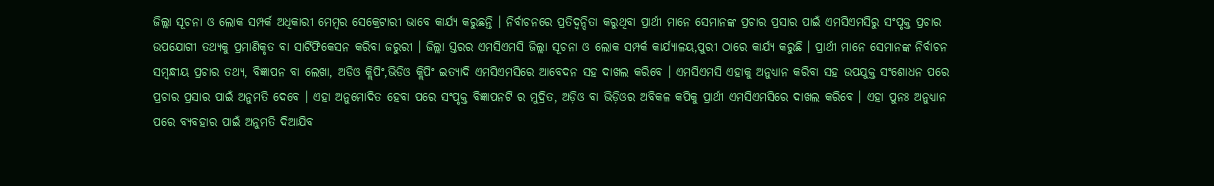ଜିଲ୍ଲା ସୂଚନା ଓ ଲୋକ ସମ୍ପର୍କ ଅଧିକାରୀ ମେମ୍ବର ସେକ୍ରେଟାରୀ ଭାବେ କାର୍ଯ୍ୟ କରୁଛନ୍ତି । ନିର୍ବାଚନରେ ପ୍ରତିଦ୍ୱନ୍ଦିତା କରୁଥିବା ପ୍ରାର୍ଥୀ ମାନେ ସେମାନଙ୍କ ପ୍ରଚାର ପ୍ରସାର ପାଇଁ ଏମସିଏମସିରୁ ସଂପୃକ୍ତ ପ୍ରଚାର ଉପଯୋଗୀ ତଥ୍ୟକୁ ପ୍ରମାଣିକୃତ ବା ସାର୍ଟିଫିକେସନ କରିବା ଜରୁରୀ । ଜିଲ୍ଲା ସ୍ତରର ଏମସିଏମସି ଜିଲ୍ଲା ସୂଚନା ଓ ଲୋକ ସମ୍ପର୍କ କାର୍ଯ୍ୟାଳୟ,ପୁରୀ ଠାରେ କାର୍ଯ୍ୟ କରୁଛି । ପ୍ରାର୍ଥୀ ମାନେ ସେମାନଙ୍କ ନିର୍ବାଚନ ସମ୍ବନ୍ଧୀୟ ପ୍ରଚାର ତଥ୍ୟ, ବିଜ୍ଞାପନ ବା ଲେଖା, ଅଡିଓ କ୍ଲିପିଂ,ଭିଡିଓ କ୍ଲିପିଂ ଇତ୍ୟାଦି ଏମସିଏମସିରେ ଆବେଦନ ସହ ଦାଖଲ କରିବେ । ଏମସିଏମସି ଏହାକୁ ଅନୁଧ୍ୟାନ କରିବା ସହ ଉପଯୁକ୍ତ ସଂଶୋଧନ ପରେ ପ୍ରଚାର ପ୍ରସାର ପାଇଁ ଅନୁମତି ଦେବେ । ଏହା ଅନୁମୋଦିତ ହେବା ପରେ ସଂପୃକ୍ତ ବିଜ୍ଞାପନଟି ର ମୁଦ୍ରିତ, ଅଡ଼ିଓ ବା ଭିଡ଼ିଓର ଅବିକଳ କପିକୁ ପ୍ରାର୍ଥୀ ଏମସିଏମସିରେ ଦାଖଲ କରିବେ । ଏହା ପୁନଃ ଅନୁଧ୍ୟାନ ପରେ ବ୍ୟବହାର ପାଇଁ ଅନୁମତି ଦିଆଯିବ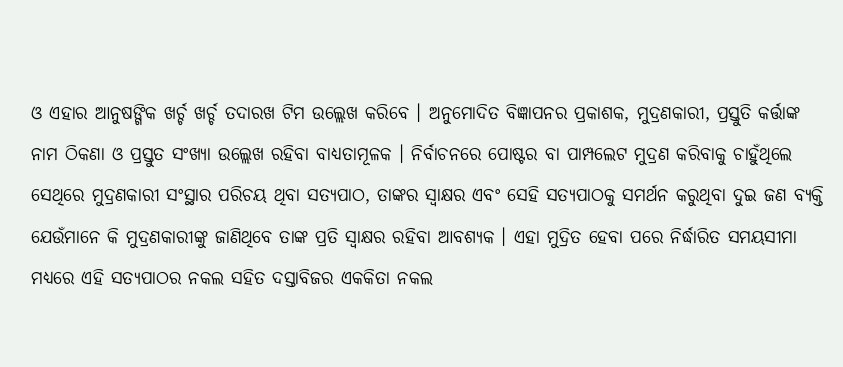ଓ ଏହାର ଆନୁଷଙ୍ଗିକ ଖର୍ଚ୍ଚ ଖର୍ଚ୍ଚ ତଦାରଖ ଟିମ ଉଲ୍ଲେଖ କରିବେ । ଅନୁମୋଦିତ ବିଜ୍ଞାପନର ପ୍ରକାଶକ, ମୁଦ୍ରଣକାରୀ, ପ୍ରସ୍ତୁତି କର୍ତ୍ତାଙ୍କ ନାମ ଠିକଣା ଓ ପ୍ରସ୍ତୁତ ସଂଖ୍ୟା ଉଲ୍ଲେଖ ରହିବା ବାଧ୍ୟତାମୂଳକ । ନିର୍ବାଚନରେ ପୋଷ୍ଟର ବା ପାମ୍ପଲେଟ ମୁଦ୍ରଣ କରିବାକୁ ଚାହୁଁଥିଲେ ସେଥିରେ ମୁଦ୍ରଣକାରୀ ସଂସ୍ଥାର ପରିଚୟ ଥିବା ସତ୍ୟପାଠ, ତାଙ୍କର ସ୍ୱାକ୍ଷର ଏବଂ ସେହି ସତ୍ୟପାଠକୁ ସମର୍ଥନ କରୁଥିବା ଦୁଇ ଜଣ ବ୍ୟକ୍ତି ଯେଉଁମାନେ କି ମୁଦ୍ରଣକାରୀଙ୍କୁ ଜାଣିଥିବେ ତାଙ୍କ ପ୍ରତି ସ୍ୱାକ୍ଷର ରହିବା ଆବଶ୍ୟକ । ଏହା ମୁଦ୍ରିତ ହେବା ପରେ ନିର୍ଦ୍ଧାରିତ ସମୟସୀମା ମଧ୍ୟରେ ଏହି ସତ୍ୟପାଠର ନକଲ ସହିତ ଦସ୍ତାବିଜର ଏକକିତା ନକଲ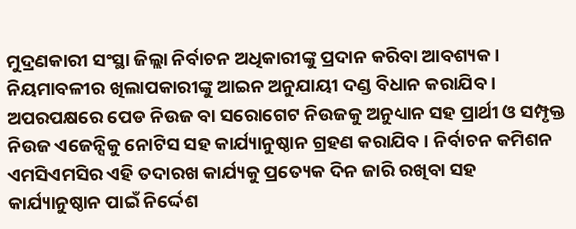ମୁଦ୍ରଣକାରୀ ସଂସ୍ଥା ଜିଲ୍ଲା ନିର୍ବାଚନ ଅଧିକାରୀଙ୍କୁ ପ୍ରଦାନ କରିବା ଆବଶ୍ୟକ । ନିୟମାବଳୀର ଖିଲାପକାରୀଙ୍କୁ ଆଇନ ଅନୁଯାୟୀ ଦଣ୍ଡ ବିଧାନ କରାଯିବ ।
ଅପରପକ୍ଷରେ ପେଡ ନିଉଜ ବା ସରୋଗେଟ ନିଉଜକୁ ଅନୁଧ୍ୟାନ ସହ ପ୍ରାର୍ଥୀ ଓ ସମ୍ପୃକ୍ତ ନିଉଜ ଏଜେନ୍ସିକୁ ନୋଟିସ ସହ କାର୍ଯ୍ୟାନୁଷ୍ଠାନ ଗ୍ରହଣ କରାଯିବ । ନିର୍ବାଚନ କମିଶନ ଏମସିଏମସିର ଏହି ତଦାରଖ କାର୍ଯ୍ୟକୁ ପ୍ରତ୍ୟେକ ଦିନ ଜାରି ରଖିବା ସହ କାର୍ଯ୍ୟାନୁଷ୍ଠାନ ପାଇଁ ନିର୍ଦ୍ଦେଶ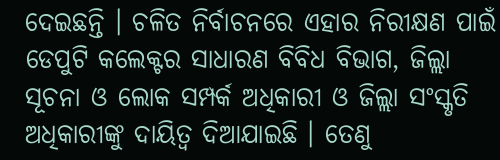ଦେଇଛନ୍ତି । ଚଳିତ ନିର୍ବାଚନରେ ଏହାର ନିରୀକ୍ଷଣ ପାଇଁ ଡେପୁଟି କଲେକ୍ଟର ସାଧାରଣ ବିବିଧ ବିଭାଗ, ଜିଲ୍ଲା ସୂଚନା ଓ ଲୋକ ସମ୍ପର୍କ ଅଧିକାରୀ ଓ ଜିଲ୍ଲା ସଂସ୍କୃତି ଅଧିକାରୀଙ୍କୁ ଦାୟିତ୍ୱ ଦିଆଯାଇଛି । ତେଣୁ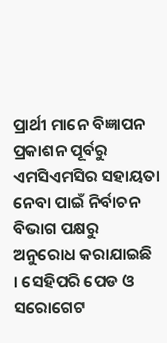ପ୍ରାର୍ଥୀ ମାନେ ବିଜ୍ଞାପନ ପ୍ରକାଶନ ପୂର୍ବରୁ ଏମସିଏମସିର ସହାୟତା ନେବା ପାଇଁ ନିର୍ବାଚନ ବିଭାଗ ପକ୍ଷରୁ ଅନୁରୋଧ କରାଯାଇଛି । ସେହିପରି ପେଡ ଓ ସରୋଗେଟ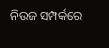ନିଉଜ ସମ୍ପର୍କରେ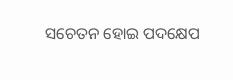ସଚେତନ ହୋଇ ପଦକ୍ଷେପ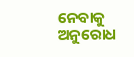ନେବାକୁ ଅନୁରୋଧ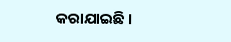କରାଯାଇଛି ।